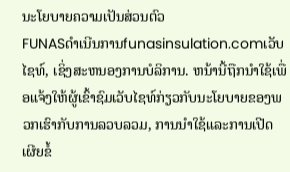ນະໂຍບາຍຄວາມເປັນສ່ວນຕົວ
FUNASດໍາເນີນການfunasinsulation.comເວັບໄຊທ໌, ເຊິ່ງສະຫນອງການບໍລິການ. ຫນ້ານີ້ຖືກນໍາໃຊ້ເພື່ອແຈ້ງໃຫ້ຜູ້ເຂົ້າຊົມເວັບໄຊທ໌ກ່ຽວກັບນະໂຍບາຍຂອງພວກເຮົາກັບການລວບລວມ, ການນໍາໃຊ້ແລະການເປີດເຜີຍຂໍ້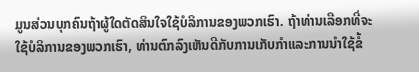ມູນສ່ວນບຸກຄົນຖ້າຜູ້ໃດຕັດສິນໃຈໃຊ້ບໍລິການຂອງພວກເຮົາ. ຖ້າທ່ານເລືອກທີ່ຈະໃຊ້ບໍລິການຂອງພວກເຮົາ, ທ່ານຕົກລົງເຫັນດີກັບການເກັບກໍາແລະການນໍາໃຊ້ຂໍ້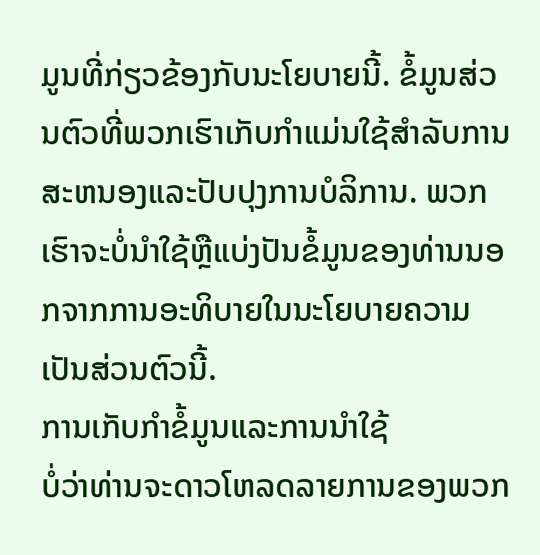ມູນທີ່ກ່ຽວຂ້ອງກັບນະໂຍບາຍນີ້. ຂໍ້ມູນສ່ວນຕົວທີ່ພວກເຮົາເກັບກໍາແມ່ນໃຊ້ສໍາລັບການສະຫນອງແລະປັບປຸງການບໍລິການ. ພວກເຮົາຈະບໍ່ນໍາໃຊ້ຫຼືແບ່ງປັນຂໍ້ມູນຂອງທ່ານນອກຈາກການອະທິບາຍໃນນະໂຍບາຍຄວາມເປັນສ່ວນຕົວນີ້.
ການເກັບກໍາຂໍ້ມູນແລະການນໍາໃຊ້
ບໍ່ວ່າທ່ານຈະດາວໂຫລດລາຍການຂອງພວກ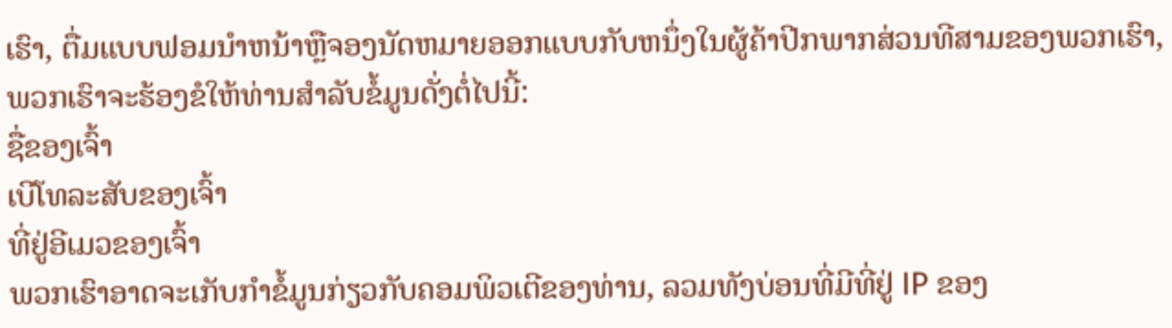ເຮົາ, ຕື່ມແບບຟອມນໍາຫນ້າຫຼືຈອງນັດຫມາຍອອກແບບກັບຫນຶ່ງໃນຜູ້ຄ້າປີກພາກສ່ວນທີສາມຂອງພວກເຮົາ, ພວກເຮົາຈະຮ້ອງຂໍໃຫ້ທ່ານສໍາລັບຂໍ້ມູນດັ່ງຕໍ່ໄປນີ້:
ຊື່ຂອງເຈົ້າ
ເບີໂທລະສັບຂອງເຈົ້າ
ທີ່ຢູ່ອີເມວຂອງເຈົ້າ
ພວກເຮົາອາດຈະເກັບກໍາຂໍ້ມູນກ່ຽວກັບຄອມພິວເຕີຂອງທ່ານ, ລວມທັງບ່ອນທີ່ມີທີ່ຢູ່ IP ຂອງ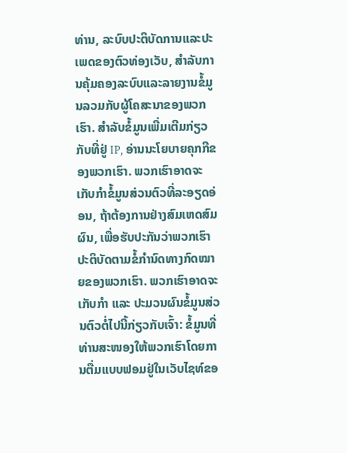ທ່ານ, ລະບົບປະຕິບັດການແລະປະເພດຂອງຕົວທ່ອງເວັບ, ສໍາລັບການຄຸ້ມຄອງລະບົບແລະລາຍງານຂໍ້ມູນລວມກັບຜູ້ໂຄສະນາຂອງພວກເຮົາ. ສໍາລັບຂໍ້ມູນເພີ່ມເຕີມກ່ຽວກັບທີ່ຢູ່ IP, ອ່ານນະໂຍບາຍຄຸກກີຂອງພວກເຮົາ. ພວກເຮົາອາດຈະເກັບກຳຂໍ້ມູນສ່ວນຕົວທີ່ລະອຽດອ່ອນ, ຖ້າຕ້ອງການຢ່າງສົມເຫດສົມຜົນ, ເພື່ອຮັບປະກັນວ່າພວກເຮົາປະຕິບັດຕາມຂໍ້ກຳນົດທາງກົດໝາຍຂອງພວກເຮົາ. ພວກເຮົາອາດຈະເກັບກຳ ແລະ ປະມວນຜົນຂໍ້ມູນສ່ວນຕົວຕໍ່ໄປນີ້ກ່ຽວກັບເຈົ້າ: ຂໍ້ມູນທີ່ທ່ານສະໜອງໃຫ້ພວກເຮົາໂດຍການຕື່ມແບບຟອມຢູ່ໃນເວັບໄຊທ໌ຂອ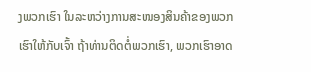ງພວກເຮົາ ໃນລະຫວ່າງການສະໜອງສິນຄ້າຂອງພວກເຮົາໃຫ້ກັບເຈົ້າ ຖ້າທ່ານຕິດຕໍ່ພວກເຮົາ, ພວກເຮົາອາດ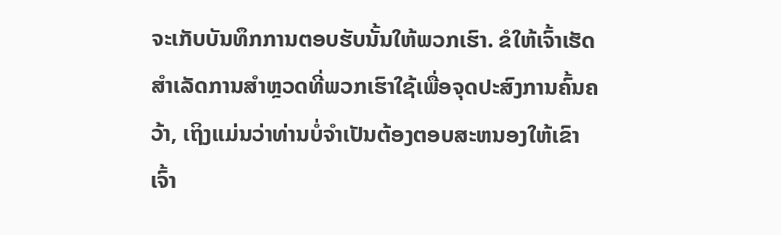ຈະເກັບບັນທຶກການຕອບຮັບນັ້ນໃຫ້ພວກເຮົາ. ຂໍໃຫ້ເຈົ້າເຮັດສໍາເລັດການສໍາຫຼວດທີ່ພວກເຮົາໃຊ້ເພື່ອຈຸດປະສົງການຄົ້ນຄວ້າ, ເຖິງແມ່ນວ່າທ່ານບໍ່ຈໍາເປັນຕ້ອງຕອບສະຫນອງໃຫ້ເຂົາເຈົ້າ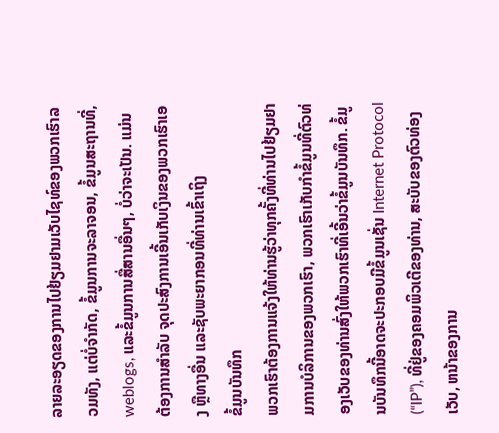ລາຍລະອຽດຂອງການໄປຢ້ຽມຢາມເວັບໄຊທ໌ຂອງພວກເຮົາລວມທັງ, ແຕ່ບໍ່ຈໍາກັດ, ຂໍ້ມູນການຈະລາຈອນ, ຂໍ້ມູນສະຖານທີ່, weblogs, ແລະຂໍ້ມູນການສື່ສານອື່ນໆ, ບໍ່ວ່າຈະເປັນ. ແມ່ນຕ້ອງການສໍາລັບ ຈຸດປະສົງການເອີ້ນເກັບເງິນຂອງພວກເຮົາເອງ ຫຼືທາງອື່ນ ແລະຊັບພະຍາກອນທີ່ທ່ານເຂົ້າເຖິງ
ຂໍ້ມູນບັນທຶກ
ພວກເຮົາຕ້ອງການແຈ້ງໃຫ້ທ່ານຮູ້ວ່າທຸກຄັ້ງທີ່ທ່ານໄປຢ້ຽມຢາມການບໍລິການຂອງພວກເຮົາ, ພວກເຮົາເກັບກໍາຂໍ້ມູນທີ່ຕົວທ່ອງເວັບຂອງທ່ານສົ່ງໃຫ້ພວກເຮົາທີ່ເອີ້ນວ່າຂໍ້ມູນບັນທຶກ. ຂໍ້ມູນບັນທຶກນີ້ອາດຈະປະກອບມີຂໍ້ມູນເຊັ່ນ Internet Protocol (“IP”), ທີ່ຢູ່ຂອງຄອມພິວເຕີຂອງທ່ານ, ສະບັບຂອງຕົວທ່ອງເວັບ, ຫນ້າຂອງການ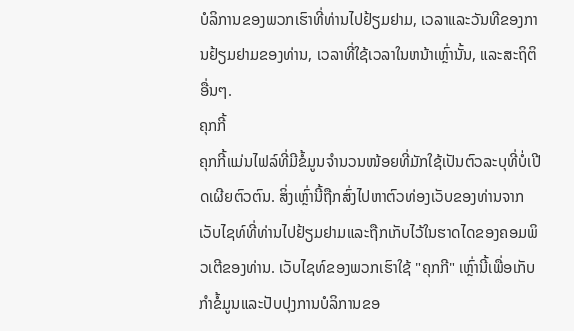ບໍລິການຂອງພວກເຮົາທີ່ທ່ານໄປຢ້ຽມຢາມ, ເວລາແລະວັນທີຂອງການຢ້ຽມຢາມຂອງທ່ານ, ເວລາທີ່ໃຊ້ເວລາໃນຫນ້າເຫຼົ່ານັ້ນ, ແລະສະຖິຕິອື່ນໆ.
ຄຸກກີ້
ຄຸກກີ້ແມ່ນໄຟລ໌ທີ່ມີຂໍ້ມູນຈຳນວນໜ້ອຍທີ່ມັກໃຊ້ເປັນຕົວລະບຸທີ່ບໍ່ເປີດເຜີຍຕົວຕົນ. ສິ່ງເຫຼົ່ານີ້ຖືກສົ່ງໄປຫາຕົວທ່ອງເວັບຂອງທ່ານຈາກເວັບໄຊທ໌ທີ່ທ່ານໄປຢ້ຽມຢາມແລະຖືກເກັບໄວ້ໃນຮາດໄດຂອງຄອມພິວເຕີຂອງທ່ານ. ເວັບໄຊທ໌ຂອງພວກເຮົາໃຊ້ "ຄຸກກີ" ເຫຼົ່ານີ້ເພື່ອເກັບກໍາຂໍ້ມູນແລະປັບປຸງການບໍລິການຂອ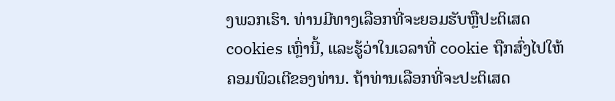ງພວກເຮົາ. ທ່ານມີທາງເລືອກທີ່ຈະຍອມຮັບຫຼືປະຕິເສດ cookies ເຫຼົ່ານີ້, ແລະຮູ້ວ່າໃນເວລາທີ່ cookie ຖືກສົ່ງໄປໃຫ້ຄອມພິວເຕີຂອງທ່ານ. ຖ້າທ່ານເລືອກທີ່ຈະປະຕິເສດ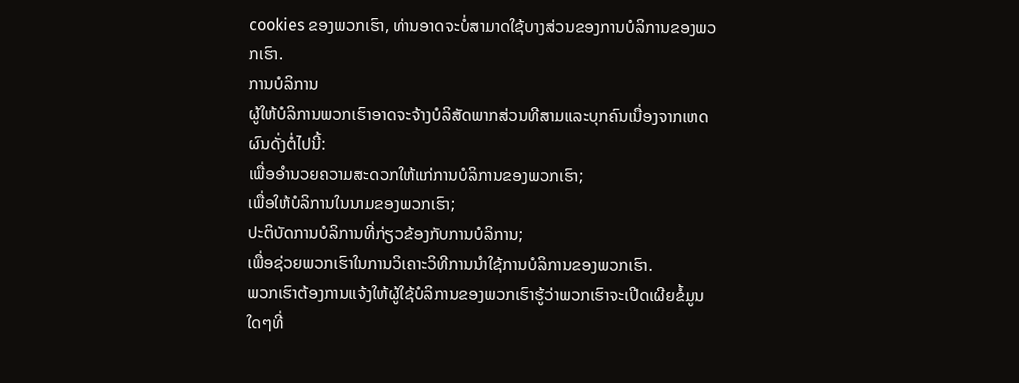cookies ຂອງພວກເຮົາ, ທ່ານອາດຈະບໍ່ສາມາດໃຊ້ບາງສ່ວນຂອງການບໍລິການຂອງພວກເຮົາ.
ການບໍລິການ
ຜູ້ໃຫ້ບໍລິການພວກເຮົາອາດຈະຈ້າງບໍລິສັດພາກສ່ວນທີສາມແລະບຸກຄົນເນື່ອງຈາກເຫດຜົນດັ່ງຕໍ່ໄປນີ້:
ເພື່ອອໍານວຍຄວາມສະດວກໃຫ້ແກ່ການບໍລິການຂອງພວກເຮົາ;
ເພື່ອໃຫ້ບໍລິການໃນນາມຂອງພວກເຮົາ;
ປະຕິບັດການບໍລິການທີ່ກ່ຽວຂ້ອງກັບການບໍລິການ;
ເພື່ອຊ່ວຍພວກເຮົາໃນການວິເຄາະວິທີການນໍາໃຊ້ການບໍລິການຂອງພວກເຮົາ.
ພວກເຮົາຕ້ອງການແຈ້ງໃຫ້ຜູ້ໃຊ້ບໍລິການຂອງພວກເຮົາຮູ້ວ່າພວກເຮົາຈະເປີດເຜີຍຂໍ້ມູນໃດໆທີ່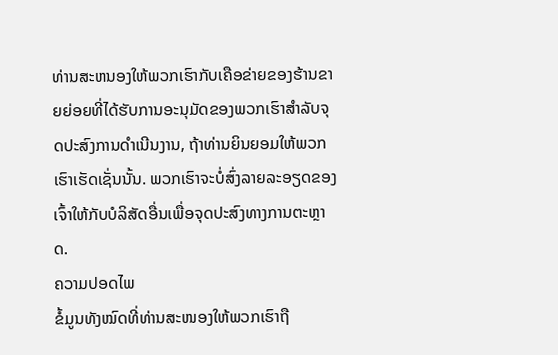ທ່ານສະຫນອງໃຫ້ພວກເຮົາກັບເຄືອຂ່າຍຂອງຮ້ານຂາຍຍ່ອຍທີ່ໄດ້ຮັບການອະນຸມັດຂອງພວກເຮົາສໍາລັບຈຸດປະສົງການດໍາເນີນງານ, ຖ້າທ່ານຍິນຍອມໃຫ້ພວກເຮົາເຮັດເຊັ່ນນັ້ນ. ພວກເຮົາຈະບໍ່ສົ່ງລາຍລະອຽດຂອງເຈົ້າໃຫ້ກັບບໍລິສັດອື່ນເພື່ອຈຸດປະສົງທາງການຕະຫຼາດ.
ຄວາມປອດໄພ
ຂໍ້ມູນທັງໝົດທີ່ທ່ານສະໜອງໃຫ້ພວກເຮົາຖື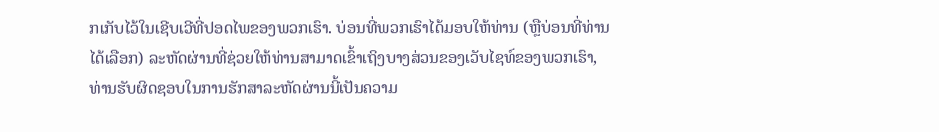ກເກັບໄວ້ໃນເຊີບເວີທີ່ປອດໄພຂອງພວກເຮົາ. ບ່ອນທີ່ພວກເຮົາໄດ້ມອບໃຫ້ທ່ານ (ຫຼືບ່ອນທີ່ທ່ານໄດ້ເລືອກ) ລະຫັດຜ່ານທີ່ຊ່ວຍໃຫ້ທ່ານສາມາດເຂົ້າເຖິງບາງສ່ວນຂອງເວັບໄຊທ໌ຂອງພວກເຮົາ, ທ່ານຮັບຜິດຊອບໃນການຮັກສາລະຫັດຜ່ານນີ້ເປັນຄວາມ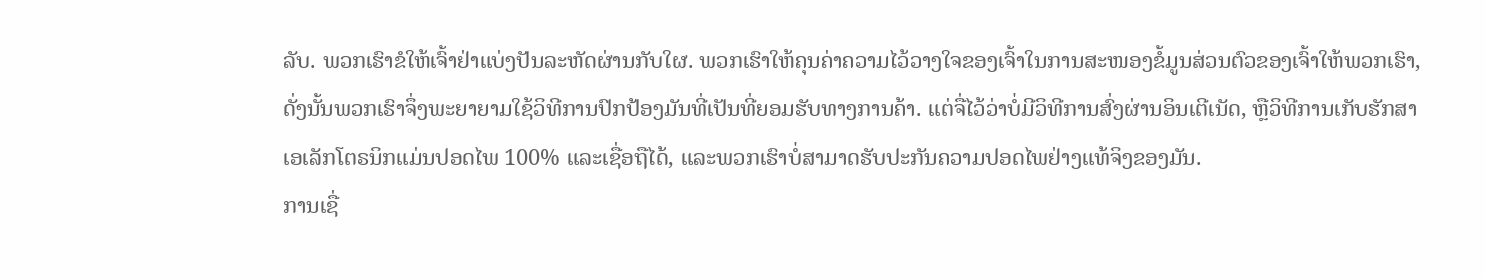ລັບ. ພວກເຮົາຂໍໃຫ້ເຈົ້າຢ່າແບ່ງປັນລະຫັດຜ່ານກັບໃຜ. ພວກເຮົາໃຫ້ຄຸນຄ່າຄວາມໄວ້ວາງໃຈຂອງເຈົ້າໃນການສະໜອງຂໍ້ມູນສ່ວນຕົວຂອງເຈົ້າໃຫ້ພວກເຮົາ, ດັ່ງນັ້ນພວກເຮົາຈຶ່ງພະຍາຍາມໃຊ້ວິທີການປົກປ້ອງມັນທີ່ເປັນທີ່ຍອມຮັບທາງການຄ້າ. ແຕ່ຈື່ໄວ້ວ່າບໍ່ມີວິທີການສົ່ງຜ່ານອິນເຕີເນັດ, ຫຼືວິທີການເກັບຮັກສາເອເລັກໂຕຣນິກແມ່ນປອດໄພ 100% ແລະເຊື່ອຖືໄດ້, ແລະພວກເຮົາບໍ່ສາມາດຮັບປະກັນຄວາມປອດໄພຢ່າງແທ້ຈິງຂອງມັນ.
ການເຊື່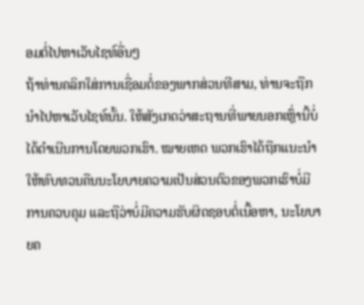ອມຕໍ່ໄປຫາເວັບໄຊທ໌ອື່ນໆ
ຖ້າທ່ານຄລິກໃສ່ການເຊື່ອມຕໍ່ຂອງພາກສ່ວນທີສາມ, ທ່ານຈະຖືກນໍາໄປຫາເວັບໄຊທ໌ນັ້ນ. ໃຫ້ສັງເກດວ່າສະຖານທີ່ພາຍນອກເຫຼົ່ານີ້ບໍ່ໄດ້ດໍາເນີນການໂດຍພວກເຮົາ. ໝາຍເຫດ ພວກເຮົາໄດ້ຖືກແນະນຳໃຫ້ທົບທວນຄືນນະໂຍບາຍຄວາມເປັນສ່ວນຕົວຂອງພວກເຮົາບໍ່ມີການຄວບຄຸມ ແລະຖືວ່າບໍ່ມີຄວາມຮັບຜິດຊອບຕໍ່ເນື້ອຫາ, ນະໂຍບາຍຄ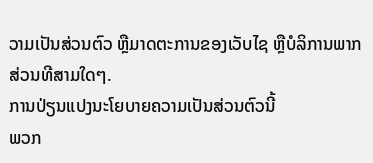ວາມເປັນສ່ວນຕົວ ຫຼືມາດຕະການຂອງເວັບໄຊ ຫຼືບໍລິການພາກສ່ວນທີສາມໃດໆ.
ການປ່ຽນແປງນະໂຍບາຍຄວາມເປັນສ່ວນຕົວນີ້
ພວກ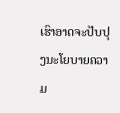ເຮົາອາດຈະປັບປຸງນະໂຍບາຍຄວາມ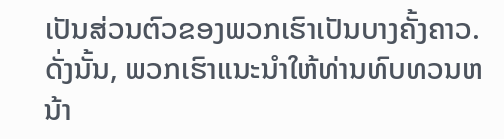ເປັນສ່ວນຕົວຂອງພວກເຮົາເປັນບາງຄັ້ງຄາວ. ດັ່ງນັ້ນ, ພວກເຮົາແນະນໍາໃຫ້ທ່ານທົບທວນຫນ້າ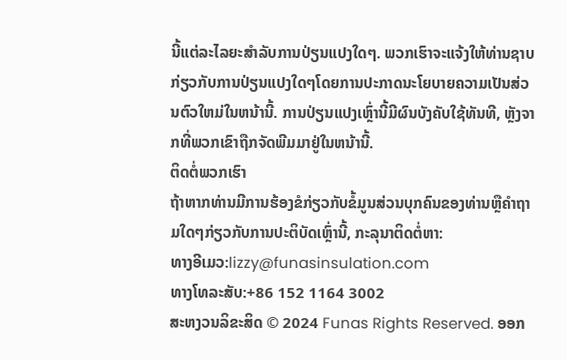ນີ້ແຕ່ລະໄລຍະສໍາລັບການປ່ຽນແປງໃດໆ. ພວກເຮົາຈະແຈ້ງໃຫ້ທ່ານຊາບກ່ຽວກັບການປ່ຽນແປງໃດໆໂດຍການປະກາດນະໂຍບາຍຄວາມເປັນສ່ວນຕົວໃຫມ່ໃນຫນ້ານີ້. ການປ່ຽນແປງເຫຼົ່ານີ້ມີຜົນບັງຄັບໃຊ້ທັນທີ, ຫຼັງຈາກທີ່ພວກເຂົາຖືກຈັດພີມມາຢູ່ໃນຫນ້ານີ້.
ຕິດຕໍ່ພວກເຮົາ
ຖ້າຫາກທ່ານມີການຮ້ອງຂໍກ່ຽວກັບຂໍ້ມູນສ່ວນບຸກຄົນຂອງທ່ານຫຼືຄໍາຖາມໃດໆກ່ຽວກັບການປະຕິບັດເຫຼົ່ານີ້, ກະລຸນາຕິດຕໍ່ຫາ:
ທາງອີເມວ:lizzy@funasinsulation.com
ທາງໂທລະສັບ:+86 152 1164 3002
ສະຫງວນລິຂະສິດ © 2024 Funas Rights Reserved. ອອກ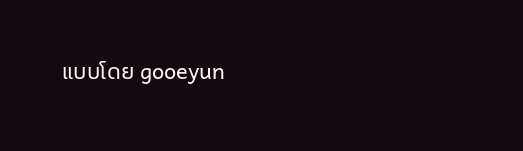ແບບໂດຍ gooeyun